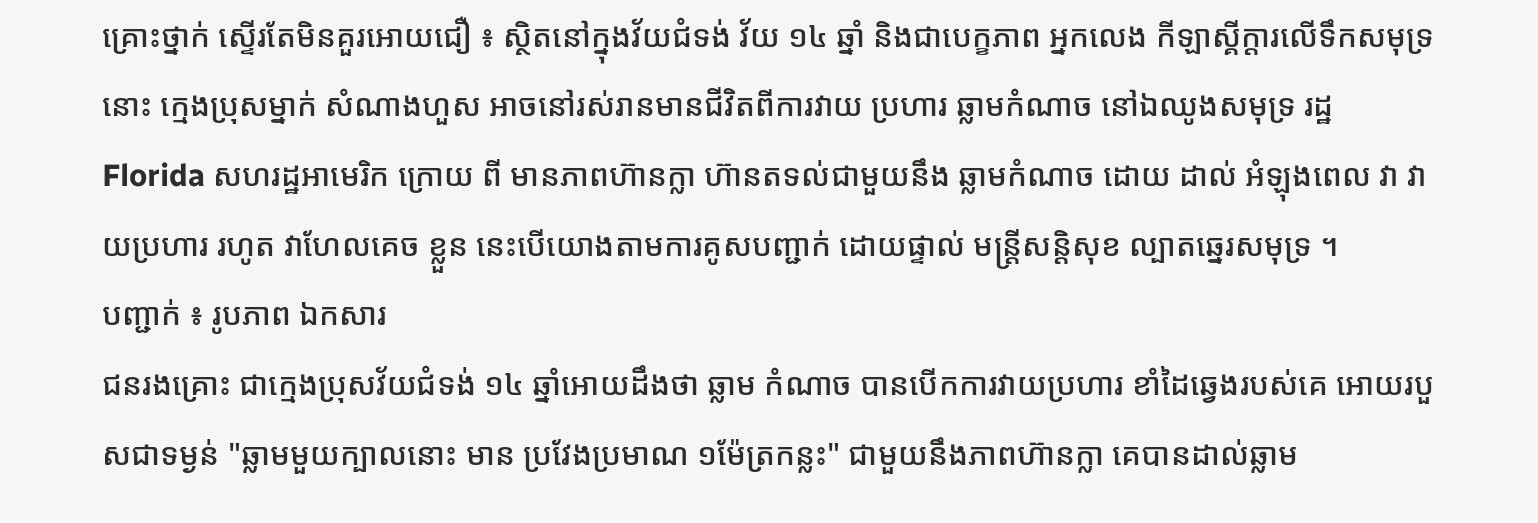គ្រោះថ្នាក់ ស្ទើរតែមិនគួរអោយជឿ ៖ ស្ថិតនៅក្នុងវ័យជំទង់ វ័យ ១៤ ឆ្នាំ និងជាបេក្ខភាព អ្នកលេង កីឡាស្គីក្តារលើទឹកសមុទ្រនោះ ក្មេងប្រុសម្នាក់ សំណាងហួស អាចនៅរស់រានមានជីវិតពីការវាយ ប្រហារ ឆ្លាមកំណាច នៅឯឈូងសមុទ្រ រដ្ឋ Florida សហរដ្ឋអាមេរិក ក្រោយ ពី មានភាពហ៊ានក្លា ហ៊ានតទល់ជាមួយនឹង ឆ្លាមកំណាច ដោយ ដាល់ អំឡុងពេល វា វាយប្រហារ រហូត វាហែលគេច ខ្លួន នេះបើយោងតាមការគូសបញ្ជាក់ ដោយផ្ទាល់ មន្ត្រីសន្តិសុខ ល្បាតឆ្នេរសមុទ្រ ។
បញ្ជាក់ ៖ រូបភាព ឯកសារ
ជនរងគ្រោះ ជាក្មេងប្រុសវ័យជំទង់ ១៤ ឆ្នាំអោយដឹងថា ឆ្លាម កំណាច បានបើកការវាយប្រហារ ខាំដៃឆ្វេងរបស់គេ អោយរបួសជាទម្ងន់ "ឆ្លាមមួយក្បាលនោះ មាន ប្រវែងប្រមាណ ១ម៉ែត្រកន្លះ" ជាមួយនឹងភាពហ៊ានក្លា គេបានដាល់ឆ្លាម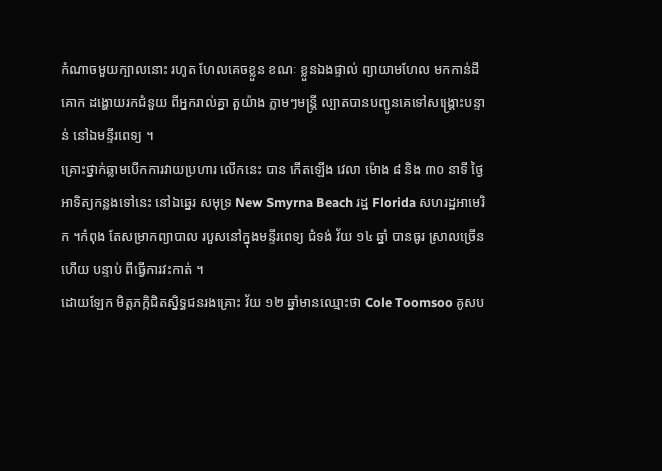កំណាចមួយក្បាលនោះ រហូត ហែលគេចខ្លួន ខណៈ ខ្លួនឯងផ្ទាល់ ព្យាយាមហែល មកកាន់ដីគោក ដង្ហោយរកជំនួយ ពីអ្នករាល់គ្នា តួយ៉ាង ភ្លាមៗមន្រ្តី ល្បាតបានបញ្ជូនគេទៅសង្គ្រោះបន្ទាន់ នៅឯមន្ទីរពេទ្យ ។
គ្រោះថ្នាក់ឆ្លាមបើកការវាយប្រហារ លើកនេះ បាន កើតឡើង វេលា ម៉ោង ៨ និង ៣០ នាទី ថ្ងៃ អាទិត្យកន្លងទៅនេះ នៅឯឆ្នេរ សមុទ្រ New Smyrna Beach រដ្ឋ Florida សហរដ្ឋអាមេរិក ។កំពុង តែសម្រាកព្យាបាល របួសនៅក្នុងមន្ទីរពេទ្យ ជំទង់ វ័យ ១៤ ឆ្នាំ បានធូរ ស្រាលច្រើនហើយ បន្ទាប់ ពីធ្វើការវះកាត់ ។
ដោយឡែក មិត្តភក្កិជិតស្និទ្ធជនរងគ្រោះ វ័យ ១២ ឆ្នាំមានឈ្មោះថា Cole Toomsoo គូសប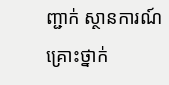ញ្ជាក់ ស្ថានការណ៍គ្រោះថ្នាក់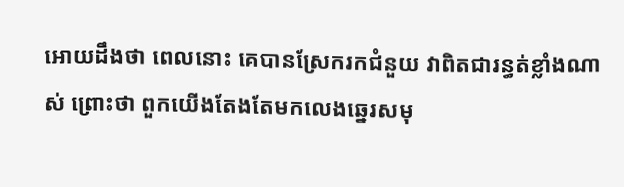អោយដឹងថា ពេលនោះ គេបានស្រែករកជំនួយ វាពិតជារន្ធត់ខ្លាំងណាស់ ព្រោះថា ពួកយើងតែងតែមកលេងឆ្នេរសមុ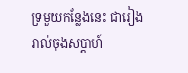ទ្រមួយកន្លែងនេះ ជារៀងរាល់ចុងសប្តាហ៍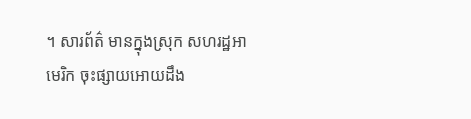។ សារព័ត៌ មានក្នុងស្រុក សហរដ្ឋអាមេរិក ចុះផ្សាយអោយដឹង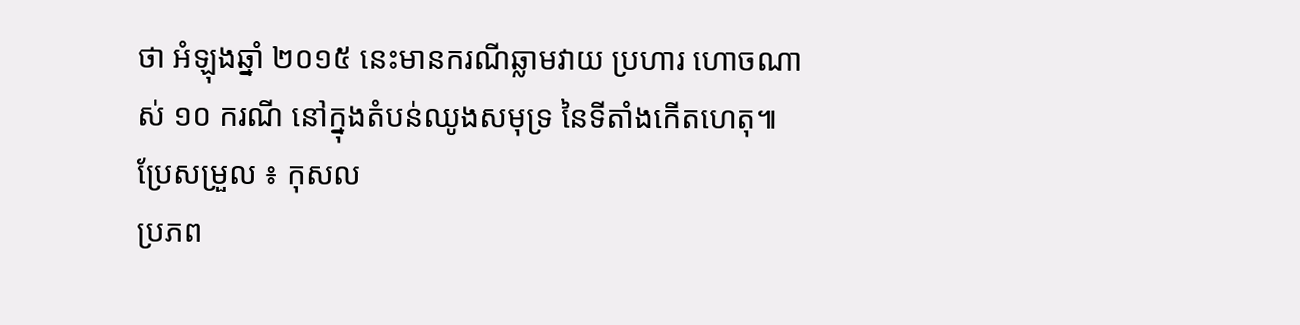ថា អំឡុងឆ្នាំ ២០១៥ នេះមានករណីឆ្លាមវាយ ប្រហារ ហោចណាស់ ១០ ករណី នៅក្នុងតំបន់ឈូងសមុទ្រ នៃទីតាំងកើតហេតុ៕
ប្រែសម្រួល ៖ កុសល
ប្រភព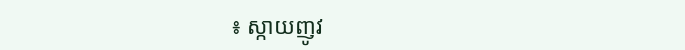៖ ស្កាយញូវ